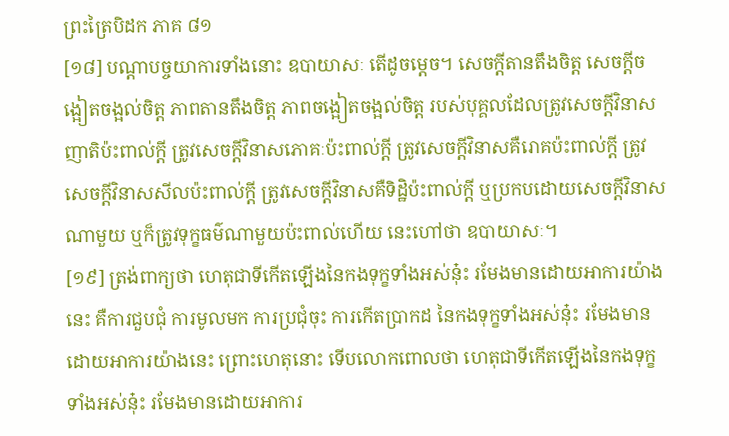ព្រះត្រៃបិដក ភាគ ៨១
[១៨] បណ្តាបច្ចយាការទាំងនោះ ឧបាយាសៈ តើដូចម្តេច។ សេចក្តីតានតឹងចិត្ត សេចក្តីចង្អៀតចង្អល់ចិត្ត ភាពតានតឹងចិត្ត ភាពចង្អៀតចង្អល់ចិត្ត របស់បុគ្គលដែលត្រូវសេចក្តីវិនាសញាតិប៉ះពាល់ក្តី ត្រូវសេចក្តីវិនាសភោគៈប៉ះពាល់ក្តី ត្រូវសេចក្តីវិនាសគឺរោគប៉ះពាល់ក្តី ត្រូវសេចក្តីវិនាសសីលប៉ះពាល់ក្តី ត្រូវសេចក្តីវិនាសគឺទិដ្ឋិប៉ះពាល់ក្តី ឬប្រកបដោយសេចក្តីវិនាសណាមួយ ឬក៏ត្រូវទុក្ខធម៌ណាមួយប៉ះពាល់ហើយ នេះហៅថា ឧបាយាសៈ។
[១៩] ត្រង់ពាក្យថា ហេតុជាទីកើតឡើងនៃកងទុក្ខទាំងអស់នុ៎ះ រមែងមានដោយអាការយ៉ាងនេះ គឺការជួបជុំ ការមូលមក ការប្រជុំចុះ ការកើតប្រាកដ នៃកងទុក្ខទាំងអស់នុ៎ះ រមែងមានដោយអាការយ៉ាងនេះ ព្រោះហេតុនោះ ទើបលោកពោលថា ហេតុជាទីកើតឡើងនៃកងទុក្ខទាំងអស់នុ៎ះ រមែងមានដោយអាការ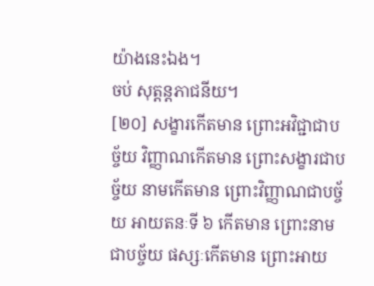យ៉ាងនេះឯង។
ចប់ សុត្តន្តភាជនីយ។
[២០] សង្ខារកើតមាន ព្រោះអវិជ្ជាជាបច្ច័យ វិញ្ញាណកើតមាន ព្រោះសង្ខារជាបច្ច័យ នាមកើតមាន ព្រោះវិញ្ញាណជាបច្ច័យ អាយតនៈទី ៦ កើតមាន ព្រោះនាមជាបច្ច័យ ផស្សៈកើតមាន ព្រោះអាយ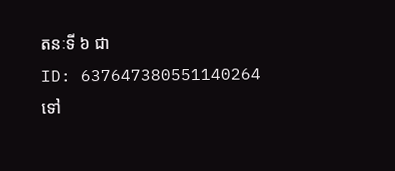តនៈទី ៦ ជា
ID: 637647380551140264
ទៅ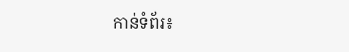កាន់ទំព័រ៖